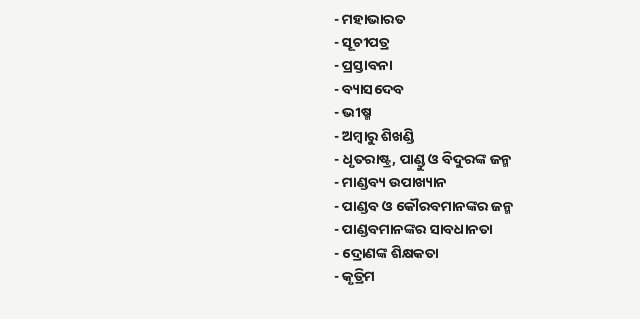- ମହାଭାରତ
- ସୂଚୀପତ୍ର
- ପ୍ରସ୍ତାବନା
- ବ୍ୟାସଦେବ
- ଭୀଷ୍ମ
- ଅମ୍ବାରୁ ଶିଖଣ୍ଡି
- ଧୃତରାଷ୍ଟ୍ର, ପାଣ୍ଡୁ ଓ ବିଦୁରଙ୍କ ଜନ୍ମ
- ମାଣ୍ଡବ୍ୟ ଉପାଖ୍ୟାନ
- ପାଣ୍ଡବ ଓ କୌରବମାନଙ୍କର ଜନ୍ମ
- ପାଣ୍ଡବମାନଙ୍କର ସାବଧାନତା
- ଦ୍ରୋଣଙ୍କ ଶିକ୍ଷକତା
- କୃତ୍ରିମ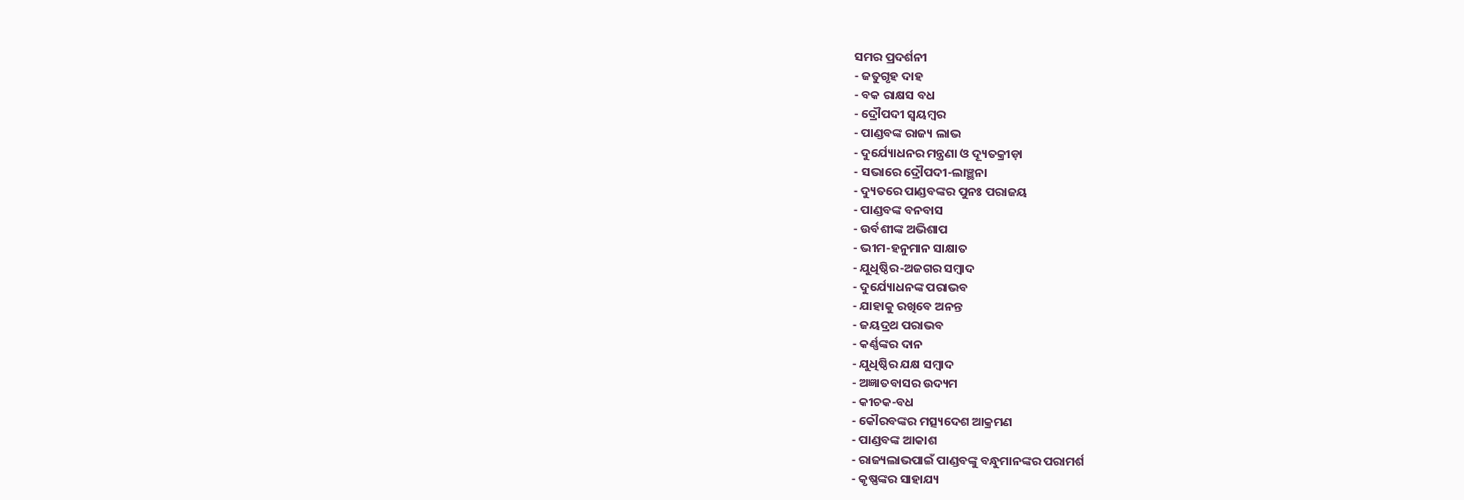ସମର ପ୍ରଦର୍ଶନୀ
- ଜତୁଗୃହ ଦାହ
- ବକ ରାକ୍ଷସ ବଧ
- ଦ୍ରୌପଦୀ ସ୍ୱୟମ୍ୱର
- ପାଣ୍ଡବଙ୍କ ରାଜ୍ୟ ଲାଭ
- ଦୁର୍ଯ୍ୟୋଧନର ମନ୍ତ୍ରଣା ଓ ଦ୍ୟୂତକ୍ରୀଡ଼ା
- ସଭାରେ ଦ୍ରୌପଦୀ-ଲାଞ୍ଛନା
- ଦ୍ୟୁତରେ ପାଣ୍ଡବଙ୍କର ପୁନଃ ପରାଜୟ
- ପାଣ୍ଡବଙ୍କ ବନବାସ
- ଉର୍ବଶୀଙ୍କ ଅଭିଶାପ
- ଭୀମ-ହନୁମାନ ସାକ୍ଷାତ
- ଯୁଧିଷ୍ଠିର-ଅଜଗର ସମ୍ବାଦ
- ଦୁର୍ଯ୍ୟୋଧନଙ୍କ ପରାଭବ
- ଯାହାକୁ ରଖିବେ ଅନନ୍ତ
- ଜୟଦ୍ରଥ ପରାଭବ
- କର୍ଣ୍ଣଙ୍କର ଦାନ
- ଯୁଧିଷ୍ଠିର ଯକ୍ଷ ସମ୍ବାଦ
- ଅଜ୍ଞାତବାସର ଉଦ୍ୟମ
- କୀଚକ-ବଧ
- କୌରବଙ୍କର ମତ୍ସ୍ୟଦେଶ ଆକ୍ରମଣ
- ପାଣ୍ଡବଙ୍କ ଆକାଶ
- ରାଜ୍ୟଲାଭପାଇଁ ପାଣ୍ଡବଙ୍କୁ ବନ୍ଧୁମାନଙ୍କର ପରାମର୍ଶ
- କୃଷ୍ଣଙ୍କର ସାହାଯ୍ୟ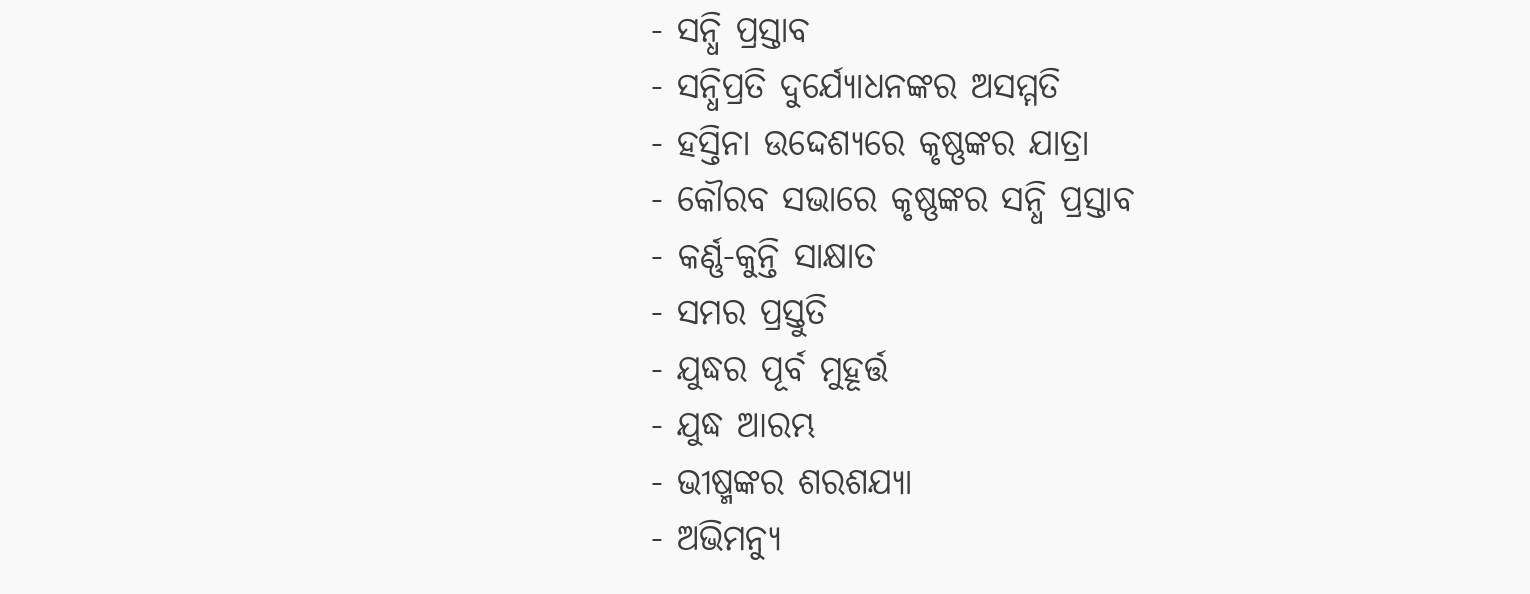- ସନ୍ଧି ପ୍ରସ୍ତାବ
- ସନ୍ଧିପ୍ରତି ଦୁର୍ଯ୍ୟୋଧନଙ୍କର ଅସମ୍ମତି
- ହସ୍ତିନା ଉଦ୍ଦେଶ୍ୟରେ କୃଷ୍ଣଙ୍କର ଯାତ୍ରା
- କୌରବ ସଭାରେ କୃଷ୍ଣଙ୍କର ସନ୍ଧି ପ୍ରସ୍ତାବ
- କର୍ଣ୍ଣ-କୁନ୍ତି ସାକ୍ଷାତ
- ସମର ପ୍ରସ୍ତୁତି
- ଯୁଦ୍ଧର ପୂର୍ବ ମୁହୂର୍ତ୍ତ
- ଯୁଦ୍ଧ ଆରମ୍ଭ
- ଭୀଷ୍ମଙ୍କର ଶରଶଯ୍ୟା
- ଅଭିମନ୍ୟୁ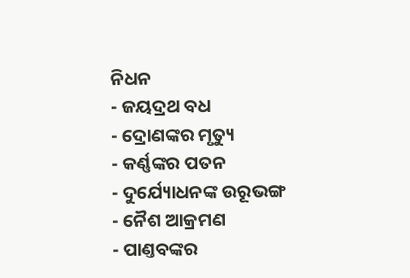ନିଧନ
- ଜୟଦ୍ରଥ ବଧ
- ଦ୍ରୋଣଙ୍କର ମୃତ୍ୟୁ
- କର୍ଣ୍ଣଙ୍କର ପତନ
- ଦୁର୍ଯ୍ୟୋଧନଙ୍କ ଉରୂଭଙ୍ଗ
- ନୈଶ ଆକ୍ରମଣ
- ପାଣ୍ତବଙ୍କର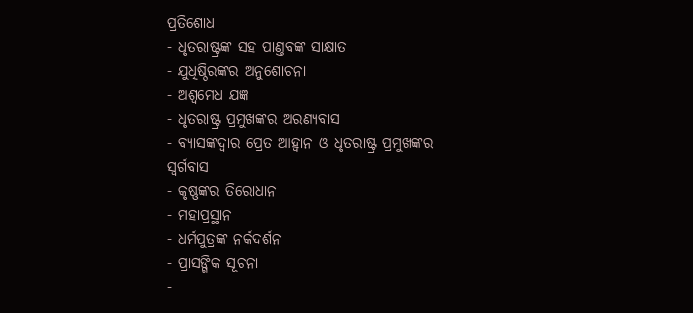ପ୍ରତିଶୋଧ
- ଧୃତରାଷ୍ଟ୍ରଙ୍କ ସହ ପାଣ୍ତବଙ୍କ ସାକ୍ଷାତ
- ଯୁଧିଷ୍ଠିରଙ୍କର ଅନୁଶୋଚନା
- ଅଶ୍ୱମେଧ ଯଜ୍ଞ
- ଧୃତରାଷ୍ଟ୍ର ପ୍ରମୁଖଙ୍କର ଅରଣ୍ୟବାସ
- ବ୍ୟାସଙ୍କଦ୍ୱାର ପ୍ରେତ ଆହ୍ୱାନ ଓ ଧୃତରାଷ୍ଟ୍ର ପ୍ରମୁଖଙ୍କର ସ୍ୱର୍ଗବାସ
- କୃଷ୍ଣଙ୍କର ତିରୋଧାନ
- ମହାପ୍ରସ୍ଥାନ
- ଧର୍ମପୁତ୍ରଙ୍କ ନର୍କଦର୍ଶନ
- ପ୍ରାସଙ୍ଗିକ ସୂଚନା
-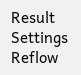Result
Settings
Reflow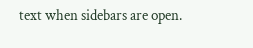text when sidebars are open.